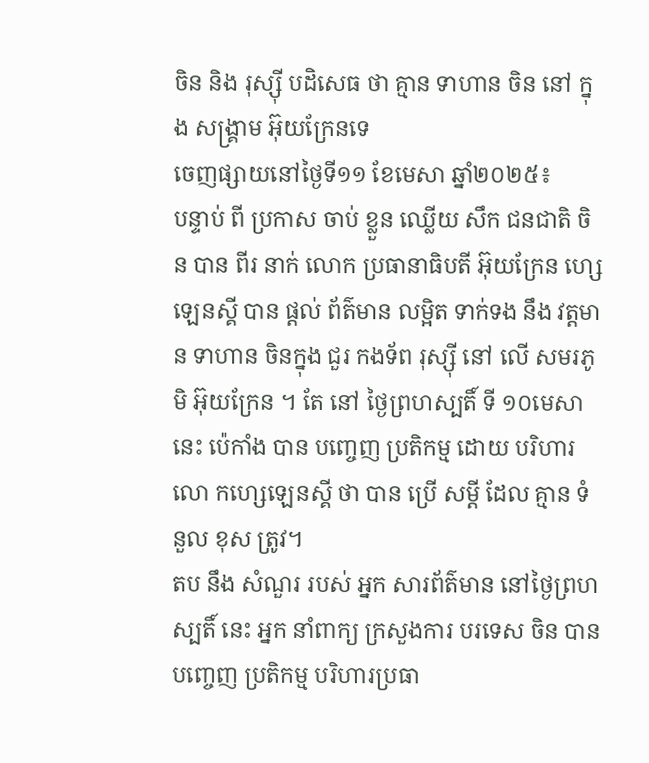ចិន និង រុស្ស៊ី បដិសេធ ថា គ្មាន ទាហាន ចិន នៅ ក្នុង សង្គ្រាម អ៊ុយក្រែនទេ
ចេញផ្សាយនៅថ្ងៃទី១១ ខែមេសា ឆ្នាំ២០២៥៖
បន្ទាប់ ពី ប្រកាស ចាប់ ខ្លួន ឈ្លើយ សឹក ជនជាតិ ចិន បាន ពីរ នាក់ លោក ប្រធានាធិបតី អ៊ុយក្រែន ហ្សេឡេនស្គី បាន ផ្តល់ ព័ត៌មាន លម្អិត ទាក់ទង នឹង វត្តមាន ទាហាន ចិនក្នុង ជួរ កងទ័ព រុស្ស៊ី នៅ លើ សមរភូមិ អ៊ុយក្រែន ។ តែ នៅ ថ្ងៃព្រហស្បតិ៍ ទី ១០មេសា នេះ ប៉េកាំង បាន បញ្ចេញ ប្រតិកម្ម ដោយ បរិហារ លោ កហ្សេឡេនស្គី ថា បាន ប្រើ សម្តី ដែល គ្មាន ទំនួល ខុស ត្រូវ។
តប នឹង សំណួរ របស់ អ្នក សារព័ត៌មាន នៅថ្ងៃព្រហស្បតិ៍ នេះ អ្នក នាំពាក្យ ក្រសួងការ បរទេស ចិន បាន បញ្ចេញ ប្រតិកម្ម បរិហារប្រធា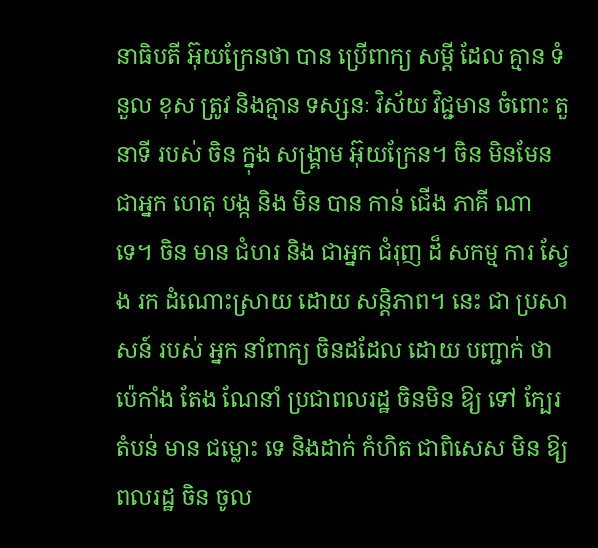នាធិបតី អ៊ុយក្រែនថា បាន ប្រើពាក្យ សម្តី ដែល គ្មាន ទំនួល ខុស ត្រូវ និងគ្មាន ទស្សនៈ វិស័យ វិជ្ជមាន ចំពោះ តួនាទី របស់ ចិន ក្នុង សង្គ្រាម អ៊ុយក្រែន។ ចិន មិនមែន ជាអ្នក ហេតុ បង្ក និង មិន បាន កាន់ ជើង ភាគី ណា ទេ។ ចិន មាន ជំហរ និង ជាអ្នក ជំរុញ ដ៏ សកម្ម ការ ស្វែង រក ដំណោះស្រាយ ដោយ សន្តិភាព។ នេះ ជា ប្រសាសន៍ របស់ អ្នក នាំពាក្យ ចិនដដែល ដោយ បញ្ជាក់ ថាប៉េកាំង តែង ណែនាំ ប្រជាពលរដ្ឋ ចិនមិន ឱ្យ ទៅ ក្បែរ តំបន់ មាន ជម្លោះ ទេ និងដាក់ កំហិត ជាពិសេស មិន ឱ្យពលរដ្ឋ ចិន ចូល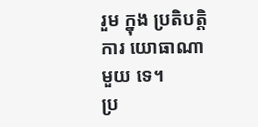រួម ក្នុង ប្រតិបត្តិការ យោធាណា មួយ ទេ។
ប្រ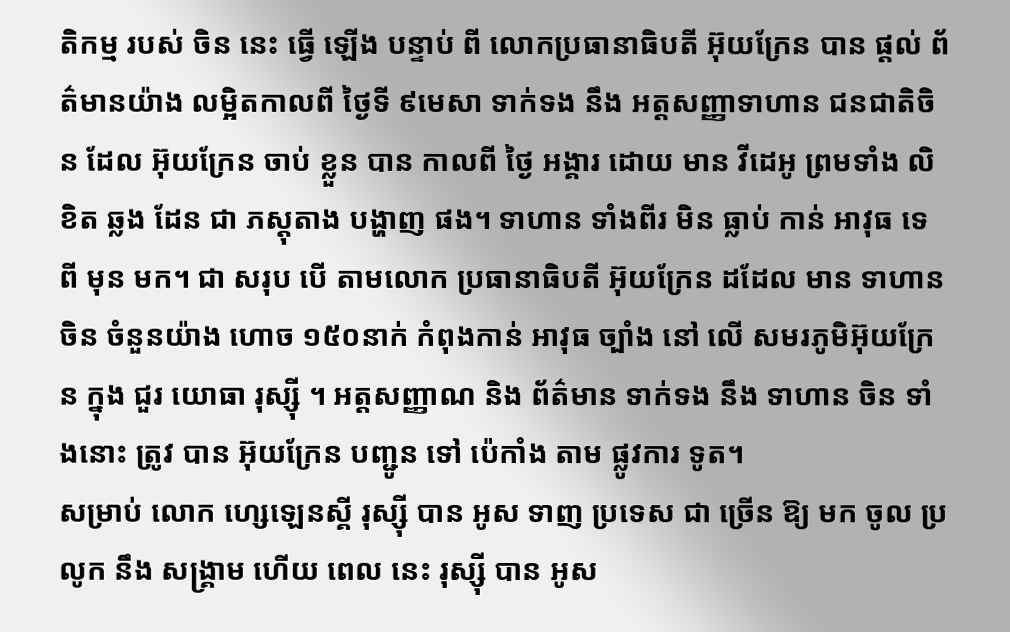តិកម្ម របស់ ចិន នេះ ធ្វើ ឡើង បន្ទាប់ ពី លោកប្រធានាធិបតី អ៊ុយក្រែន បាន ផ្តល់ ព័ត៌មានយ៉ាង លម្អិតកាលពី ថ្ងៃទី ៩មេសា ទាក់ទង នឹង អត្តសញ្ញាទាហាន ជនជាតិចិន ដែល អ៊ុយក្រែន ចាប់ ខ្លួន បាន កាលពី ថ្ងៃ អង្គារ ដោយ មាន វីដេអូ ព្រមទាំង លិខិត ឆ្លង ដែន ជា ភស្តុតាង បង្ហាញ ផង។ ទាហាន ទាំងពីរ មិន ធ្លាប់ កាន់ អាវុធ ទេ ពី មុន មក។ ជា សរុប បើ តាមលោក ប្រធានាធិបតី អ៊ុយក្រែន ដដែល មាន ទាហាន ចិន ចំនួនយ៉ាង ហោច ១៥០នាក់ កំពុងកាន់ អាវុធ ច្បាំង នៅ លើ សមរភូមិអ៊ុយក្រែន ក្នុង ជួរ យោធា រុស្ស៊ី ។ អត្តសញ្ញាណ និង ព័ត៌មាន ទាក់ទង នឹង ទាហាន ចិន ទាំងនោះ ត្រូវ បាន អ៊ុយក្រែន បញ្ជូន ទៅ ប៉េកាំង តាម ផ្លូវការ ទូត។
សម្រាប់ លោក ហ្សេឡេនស្គី រុស្ស៊ី បាន អូស ទាញ ប្រទេស ជា ច្រើន ឱ្យ មក ចូល ប្រលូក នឹង សង្គ្រាម ហើយ ពេល នេះ រុស្ស៊ី បាន អូស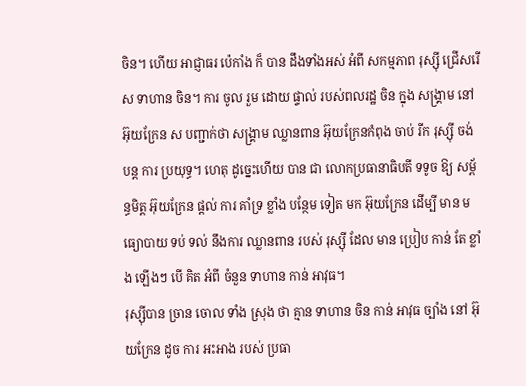ចិន។ ហើយ អាជ្ញាធរ ប៉េកាំង ក៏ បាន ដឹងទាំងអស់ អំពី សកម្មភាព រុស្ស៊ី ជ្រើសរើស ទាហាន ចិន។ ការ ចូល រួម ដោយ ផ្ទាល់ របស់ពលរដ្ឋ ចិន ក្នុង សង្គ្រាម នៅអ៊ុយក្រែន ស បញ្ជាក់ថា សង្គ្រាម ឈ្លានពាន អ៊ុយក្រែនកំពុង ចាប់ រីក រុស្ស៊ី ចង់ បន្ត ការ ប្រយុទ្ធ។ ហេតុ ដូច្នេះហើយ បាន ជា លោកប្រធានាធិបតី ទទូច ឱ្យ សម្ព័ន្ធមិត្ត អ៊ុយក្រែន ផ្តល់ ការ គាំទ្រ ខ្លាំង បន្ថែម ទៀត មក អ៊ុយក្រែន ដើម្បី មាន មធ្យោបាយ ទប់ ទល់ នឹងការ ឈ្លានពាន របស់ រុស្ស៊ី ដែល មាន ប្រៀប កាន់ តែ ខ្លាំង ឡើងៗ បើ គិត អំពី ចំនួន ទាហាន កាន់ អាវុធ។
រុស្ស៊ីបាន ច្រាន ចោល ទាំង ស្រុង ថា គ្មាន ទាហាន ចិន កាន់ អាវុធ ច្បាំង នៅ អ៊ុយក្រែន ដូច ការ អះអាង របស់ ប្រធា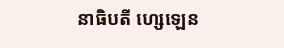នាធិបតី ហ្សេឡេន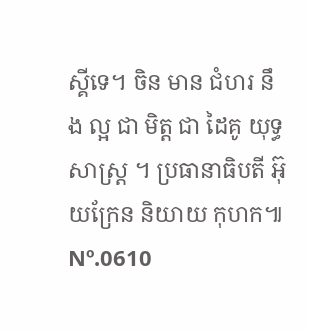ស្គីទេ។ ចិន មាន ជំហរ នឹង ល្អ ជា មិត្ត ជា ដៃគូ យុទ្ធសាស្ត្រ ។ ប្រធានាធិបតី អ៊ុយក្រែន និយាយ កុហក៕
Nº.0610